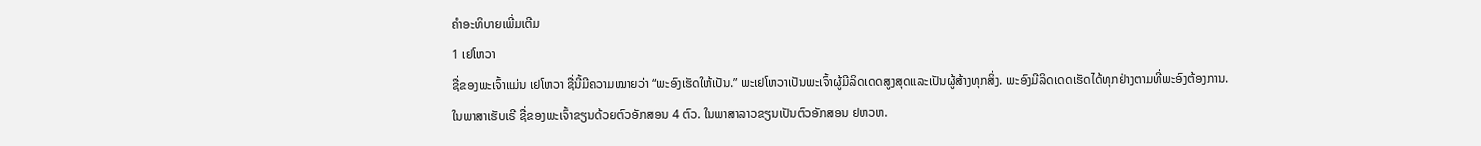ຄຳອະທິບາຍເພີ່ມເຕີມ
1 ເຢໂຫວາ
ຊື່ຂອງພະເຈົ້າແມ່ນ ເຢໂຫວາ ຊື່ນີ້ມີຄວາມໝາຍວ່າ “ພະອົງເຮັດໃຫ້ເປັນ.” ພະເຢໂຫວາເປັນພະເຈົ້າຜູ້ມີລິດເດດສູງສຸດແລະເປັນຜູ້ສ້າງທຸກສິ່ງ. ພະອົງມີລິດເດດເຮັດໄດ້ທຸກຢ່າງຕາມທີ່ພະອົງຕ້ອງການ.
ໃນພາສາເຮັບເຣີ ຊື່ຂອງພະເຈົ້າຂຽນດ້ວຍຕົວອັກສອນ 4 ຕົວ. ໃນພາສາລາວຂຽນເປັນຕົວອັກສອນ ຢຫວຫ.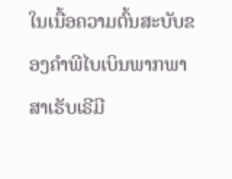ໃນເນື້ອຄວາມຕົ້ນສະບັບຂອງຄຳພີໄບເບິນພາກພາສາເຮັບເຣີມີ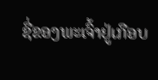ຊື່ຂອງພະເຈົ້າຢູ່ເກືອບ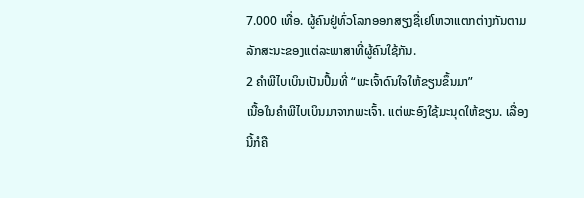7.000 ເທື່ອ. ຜູ້ຄົນຢູ່ທົ່ວໂລກອອກສຽງຊື່ເຢໂຫວາແຕກຕ່າງກັນຕາມລັກສະນະຂອງແຕ່ລະພາສາທີ່ຜູ້ຄົນໃຊ້ກັນ.
2 ຄຳພີໄບເບິນເປັນປຶ້ມທີ່ “ພະເຈົ້າດົນໃຈໃຫ້ຂຽນຂຶ້ນມາ”
ເນື້ອໃນຄຳພີໄບເບິນມາຈາກພະເຈົ້າ. ແຕ່ພະອົງໃຊ້ມະນຸດໃຫ້ຂຽນ. ເລື່ອງນີ້ກໍຄື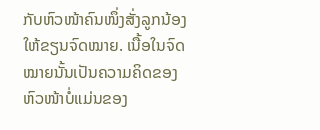ກັບຫົວໜ້າຄົນໜຶ່ງສັ່ງລູກນ້ອງໃຫ້ຂຽນຈົດໝາຍ. ເນື້ອໃນຈົດໝາຍນັ້ນເປັນຄວາມຄິດຂອງຫົວໜ້າບໍ່ແມ່ນຂອງ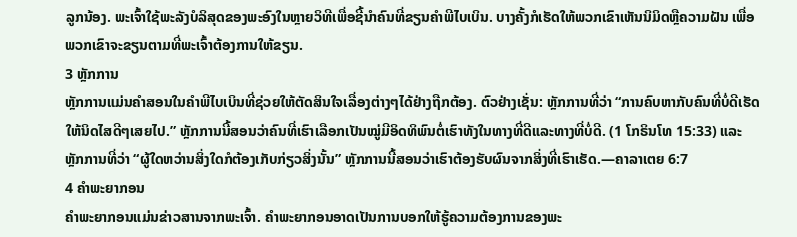ລູກນ້ອງ. ພະເຈົ້າໃຊ້ພະລັງບໍລິສຸດຂອງພະອົງໃນຫຼາຍວິທີເພື່ອຊີ້ນຳຄົນທີ່ຂຽນຄຳພີໄບເບິນ. ບາງຄັ້ງກໍເຮັດໃຫ້ພວກເຂົາເຫັນນິມິດຫຼືຄວາມຝັນ ເພື່ອພວກເຂົາຈະຂຽນຕາມທີ່ພະເຈົ້າຕ້ອງການໃຫ້ຂຽນ.
3 ຫຼັກການ
ຫຼັກການແມ່ນຄຳສອນໃນຄຳພີໄບເບິນທີ່ຊ່ວຍໃຫ້ຕັດສິນໃຈເລື່ອງຕ່າງໆໄດ້ຢ່າງຖືກຕ້ອງ. ຕົວຢ່າງເຊັ່ນ: ຫຼັກການທີ່ວ່າ “ການຄົບຫາກັບຄົນທີ່ບໍ່ດີເຮັດໃຫ້ນິດໄສດີໆເສຍໄປ.” ຫຼັກການນີ້ສອນວ່າຄົນທີ່ເຮົາເລືອກເປັນໝູ່ມີອິດທິພົນຕໍ່ເຮົາທັງໃນທາງທີ່ດີແລະທາງທີ່ບໍ່ດີ. (1 ໂກຣິນໂທ 15:33) ແລະຫຼັກການທີ່ວ່າ “ຜູ້ໃດຫວ່ານສິ່ງໃດກໍຕ້ອງເກັບກ່ຽວສິ່ງນັ້ນ” ຫຼັກການນີ້ສອນວ່າເຮົາຕ້ອງຮັບຜົນຈາກສິ່ງທີ່ເຮົາເຮັດ.—ຄາລາເຕຍ 6:7
4 ຄຳພະຍາກອນ
ຄຳພະຍາກອນແມ່ນຂ່າວສານຈາກພະເຈົ້າ. ຄຳພະຍາກອນອາດເປັນການບອກໃຫ້ຮູ້ຄວາມຕ້ອງການຂອງພະ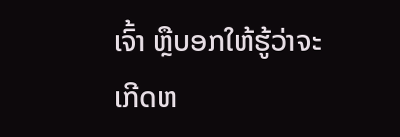ເຈົ້າ ຫຼືບອກໃຫ້ຮູ້ວ່າຈະເກີດຫ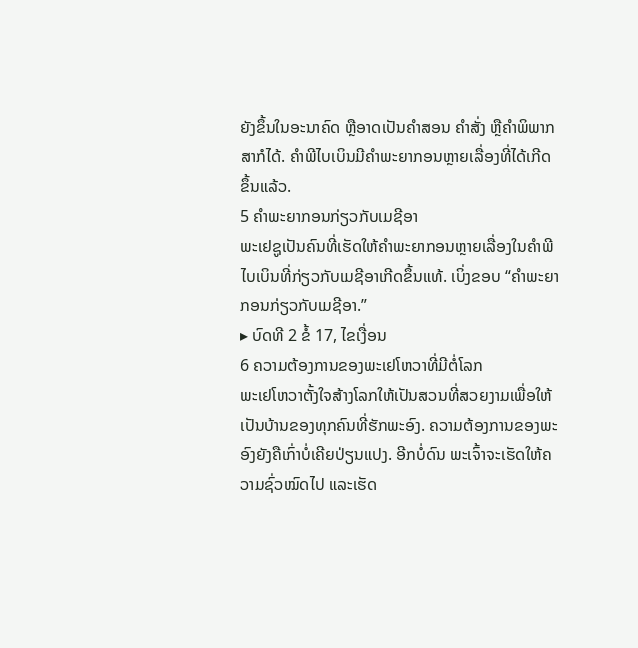ຍັງຂຶ້ນໃນອະນາຄົດ ຫຼືອາດເປັນຄຳສອນ ຄຳສັ່ງ ຫຼືຄຳພິພາກສາກໍໄດ້. ຄຳພີໄບເບິນມີຄຳພະຍາກອນຫຼາຍເລື່ອງທີ່ໄດ້ເກີດຂຶ້ນແລ້ວ.
5 ຄຳພະຍາກອນກ່ຽວກັບເມຊີອາ
ພະເຢຊູເປັນຄົນທີ່ເຮັດໃຫ້ຄຳພະຍາກອນຫຼາຍເລື່ອງໃນຄຳພີໄບເບິນທີ່ກ່ຽວກັບເມຊີອາເກີດຂຶ້ນແທ້. ເບິ່ງຂອບ “ຄຳພະຍາກອນກ່ຽວກັບເມຊີອາ.”
▸ ບົດທີ 2 ຂໍ້ 17, ໄຂເງື່ອນ
6 ຄວາມຕ້ອງການຂອງພະເຢໂຫວາທີ່ມີຕໍ່ໂລກ
ພະເຢໂຫວາຕັ້ງໃຈສ້າງໂລກໃຫ້ເປັນສວນທີ່ສວຍງາມເພື່ອໃຫ້ເປັນບ້ານຂອງທຸກຄົນທີ່ຮັກພະອົງ. ຄວາມຕ້ອງການຂອງພະອົງຍັງຄືເກົ່າບໍ່ເຄີຍປ່ຽນແປງ. ອີກບໍ່ດົນ ພະເຈົ້າຈະເຮັດໃຫ້ຄວາມຊົ່ວໝົດໄປ ແລະເຮັດ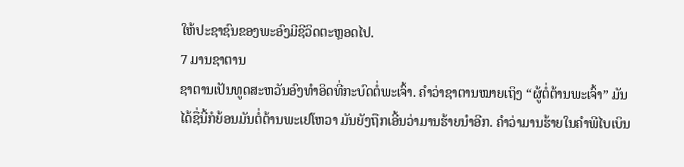ໃຫ້ປະຊາຊົນຂອງພະອົງມີຊີວິດຕະຫຼອດໄປ.
7 ມານຊາຕານ
ຊາຕານເປັນທູດສະຫວັນອົງທຳອິດທີ່ກະບົດຕໍ່ພະເຈົ້າ. ຄຳວ່າຊາຕານໝາຍເຖິງ “ຜູ້ຕໍ່ຕ້ານພະເຈົ້າ” ມັນໄດ້ຊື່ນີ້ກໍຍ້ອນມັນຕໍ່ຕ້ານພະເຢໂຫວາ ມັນຍັງຖືກເອີ້ນວ່າມານຮ້າຍນຳອີກ. ຄຳວ່າມານຮ້າຍໃນຄຳພີໄບເບິນ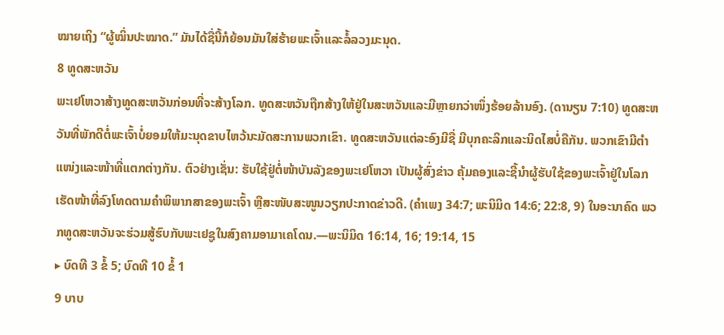ໝາຍເຖິງ “ຜູ້ໝິ່ນປະໝາດ.” ມັນໄດ້ຊື່ນີ້ກໍຍ້ອນມັນໃສ່ຮ້າຍພະເຈົ້າແລະລໍ້ລວງມະນຸດ.
8 ທູດສະຫວັນ
ພະເຢໂຫວາສ້າງທູດສະຫວັນກ່ອນທີ່ຈະສ້າງໂລກ. ທູດສະຫວັນຖືກສ້າງໃຫ້ຢູ່ໃນສະຫວັນແລະມີຫຼາຍກວ່າໜຶ່ງຮ້ອຍລ້ານອົງ. (ດານຽນ 7:10) ທູດສະຫວັນທີ່ພັກດີຕໍ່ພະເຈົ້າບໍ່ຍອມໃຫ້ມະນຸດຂາບໄຫວ້ນະມັດສະການພວກເຂົາ. ທູດສະຫວັນແຕ່ລະອົງມີຊື່ ມີບຸກຄະລິກແລະນິດໄສບໍ່ຄືກັນ. ພວກເຂົາມີຕຳແໜ່ງແລະໜ້າທີ່ແຕກຕ່າງກັນ. ຕົວຢ່າງເຊັ່ນ: ຮັບໃຊ້ຢູ່ຕໍ່ໜ້າບັນລັງຂອງພະເຢໂຫວາ ເປັນຜູ້ສົ່ງຂ່າວ ຄຸ້ມຄອງແລະຊີ້ນຳຜູ້ຮັບໃຊ້ຂອງພະເຈົ້າຢູ່ໃນໂລກ ເຮັດໜ້າທີ່ລົງໂທດຕາມຄຳພິພາກສາຂອງພະເຈົ້າ ຫຼືສະໜັບສະໜູນວຽກປະກາດຂ່າວດີ. (ຄຳເພງ 34:7; ພະນິມິດ 14:6; 22:8, 9) ໃນອະນາຄົດ ພວກທູດສະຫວັນຈະຮ່ວມສູ້ຮົບກັບພະເຢຊູໃນສົງຄາມອາມາເຄໂດນ.—ພະນິມິດ 16:14, 16; 19:14, 15
▸ ບົດທີ 3 ຂໍ້ 5; ບົດທີ 10 ຂໍ້ 1
9 ບາບ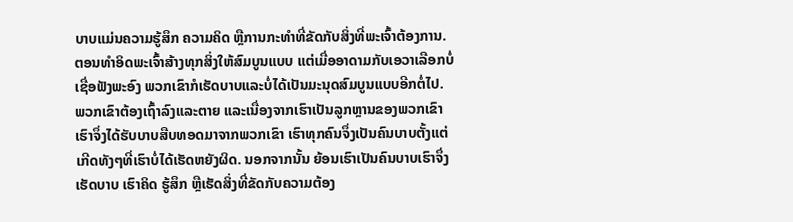ບາບແມ່ນຄວາມຮູ້ສຶກ ຄວາມຄິດ ຫຼືການກະທຳທີ່ຂັດກັບສິ່ງທີ່ພະເຈົ້າຕ້ອງການ. ຕອນທຳອິດພະເຈົ້າສ້າງທຸກສິ່ງໃຫ້ສົມບູນແບບ ແຕ່ເມື່ອອາດາມກັບເອວາເລືອກບໍ່ເຊື່ອຟັງພະອົງ ພວກເຂົາກໍເຮັດບາບແລະບໍ່ໄດ້ເປັນມະນຸດສົມບູນແບບອີກຕໍ່ໄປ. ພວກເຂົາຕ້ອງເຖົ້າລົງແລະຕາຍ ແລະເນື່ອງຈາກເຮົາເປັນລູກຫຼານຂອງພວກເຂົາ ເຮົາຈຶ່ງໄດ້ຮັບບາບສືບທອດມາຈາກພວກເຂົາ ເຮົາທຸກຄົນຈຶ່ງເປັນຄົນບາບຕັ້ງແຕ່ເກີດທັງໆທີ່ເຮົາບໍ່ໄດ້ເຮັດຫຍັງຜິດ. ນອກຈາກນັ້ນ ຍ້ອນເຮົາເປັນຄົນບາບເຮົາຈຶ່ງເຮັດບາບ ເຮົາຄິດ ຮູ້ສຶກ ຫຼືເຮັດສິ່ງທີ່ຂັດກັບຄວາມຕ້ອງ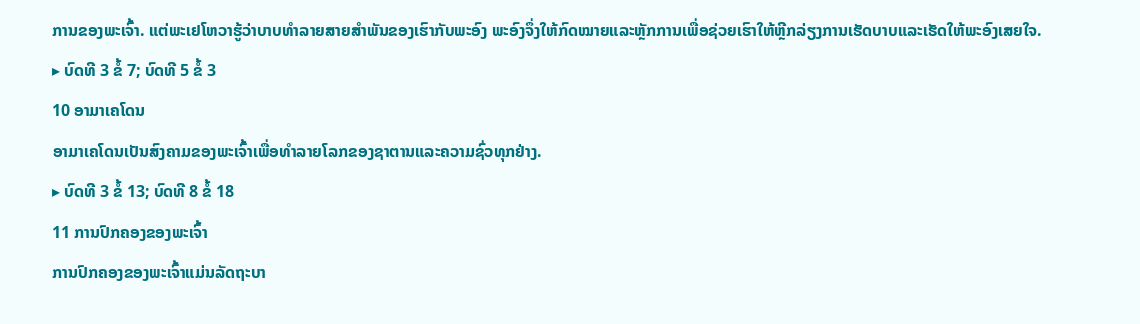ການຂອງພະເຈົ້າ. ແຕ່ພະເຢໂຫວາຮູ້ວ່າບາບທຳລາຍສາຍສຳພັນຂອງເຮົາກັບພະອົງ ພະອົງຈຶ່ງໃຫ້ກົດໝາຍແລະຫຼັກການເພື່ອຊ່ວຍເຮົາໃຫ້ຫຼີກລ່ຽງການເຮັດບາບແລະເຮັດໃຫ້ພະອົງເສຍໃຈ.
▸ ບົດທີ 3 ຂໍ້ 7; ບົດທີ 5 ຂໍ້ 3
10 ອາມາເຄໂດນ
ອາມາເຄໂດນເປັນສົງຄາມຂອງພະເຈົ້າເພື່ອທຳລາຍໂລກຂອງຊາຕານແລະຄວາມຊົ່ວທຸກຢ່າງ.
▸ ບົດທີ 3 ຂໍ້ 13; ບົດທີ 8 ຂໍ້ 18
11 ການປົກຄອງຂອງພະເຈົ້າ
ການປົກຄອງຂອງພະເຈົ້າແມ່ນລັດຖະບາ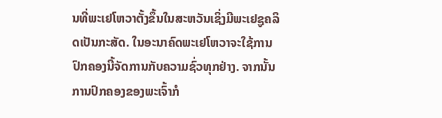ນທີ່ພະເຢໂຫວາຕັ້ງຂຶ້ນໃນສະຫວັນເຊິ່ງມີພະເຢຊູຄລິດເປັນກະສັດ. ໃນອະນາຄົດພະເຢໂຫວາຈະໃຊ້ການປົກຄອງນີ້ຈັດການກັບຄວາມຊົ່ວທຸກຢ່າງ. ຈາກນັ້ນ ການປົກຄອງຂອງພະເຈົ້າກໍ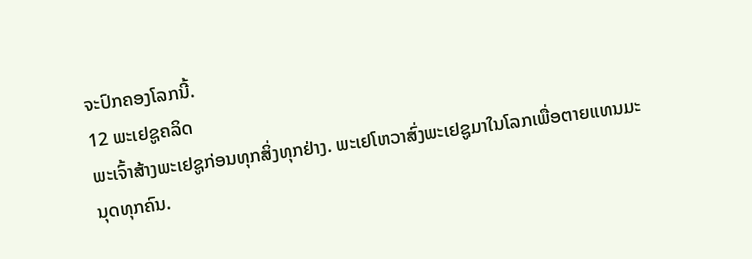ຈະປົກຄອງໂລກນີ້.
12 ພະເຢຊູຄລິດ
ພະເຈົ້າສ້າງພະເຢຊູກ່ອນທຸກສິ່ງທຸກຢ່າງ. ພະເຢໂຫວາສົ່ງພະເຢຊູມາໃນໂລກເພື່ອຕາຍແທນມະນຸດທຸກຄົນ.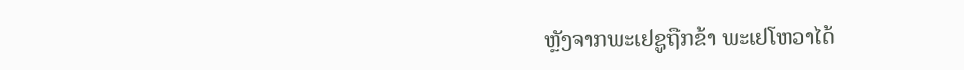ຫຼັງຈາກພະເຢຊູຖືກຂ້າ ພະເຢໂຫວາໄດ້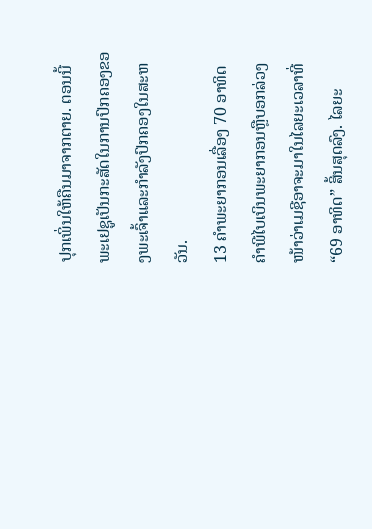ປຸກເພິ່ນໃຫ້ຄືນມາຈາກຕາຍ. ຕອນນີ້ພະເຢຊູເປັນກະສັດໃນການປົກຄອງຂອງພະເຈົ້າແລະກຳລັງປົກຄອງໃນສະຫວັນ.
13 ຄຳພະຍາກອນເລື່ອງ 70 ອາທິດ
ຄຳພີໄບເບິນພະຍາກອນຫຼືບອກລ່ວງໜ້າວ່າເມຊີອາຈະມາໃນໄລຍະເວລາທີ່ “69 ອາທິດ” ສິ້ນສຸດລົງ. ໄລຍະ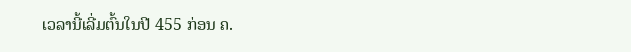ເວລານີ້ເລີ່ມຕົ້ນໃນປີ 455 ກ່ອນ ຄ.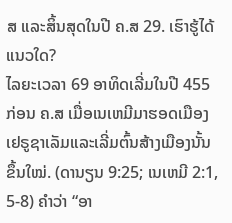ສ ແລະສິ້ນສຸດໃນປີ ຄ.ສ 29. ເຮົາຮູ້ໄດ້ແນວໃດ?
ໄລຍະເວລາ 69 ອາທິດເລີ່ມໃນປີ 455 ກ່ອນ ຄ.ສ ເມື່ອເນເຫມີມາຮອດເມືອງເຢຣູຊາເລັມແລະເລີ່ມຕົ້ນສ້າງເມືອງນັ້ນຂຶ້ນໃໝ່. (ດານຽນ 9:25; ເນເຫມີ 2:1, 5-8) ຄຳວ່າ “ອາ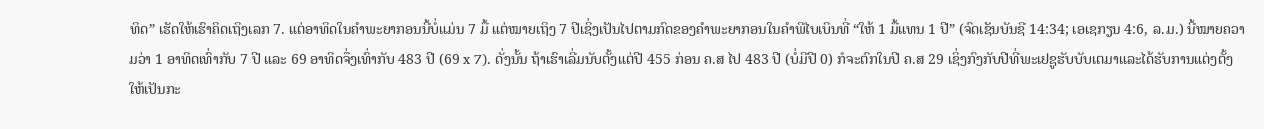ທິດ” ເຮັດໃຫ້ເຮົາຄິດເຖິງເລກ 7. ແຕ່ອາທິດໃນຄຳພະຍາກອນນີ້ບໍ່ແມ່ນ 7 ມື້ ແຕ່ໝາຍເຖິງ 7 ປີເຊິ່ງເປັນໄປຕາມກົດຂອງຄຳພະຍາກອນໃນຄຳພີໄບເບິນທີ່ “ໃຫ້ 1 ມື້ແທນ 1 ປີ” (ຈົດເຊັນບັນຊີ 14:34; ເອເຊກຽນ 4:6, ລ.ມ.) ນີ້ໝາຍຄວາມວ່າ 1 ອາທິດເທົ່າກັບ 7 ປີ ແລະ 69 ອາທິດຈຶ່ງເທົ່າກັບ 483 ປີ (69 x 7). ດັ່ງນັ້ນ ຖ້າເຮົາເລີ່ມນັບຕັ້ງແຕ່ປີ 455 ກ່ອນ ຄ.ສ ໄປ 483 ປີ (ບໍ່ມີປີ 0) ກໍຈະຕົກໃນປີ ຄ.ສ 29 ເຊິ່ງກົງກັບປີທີ່ພະເຢຊູຮັບບັບເຕມາແລະໄດ້ຮັບການແຕ່ງຕັ້ງໃຫ້ເປັນກະ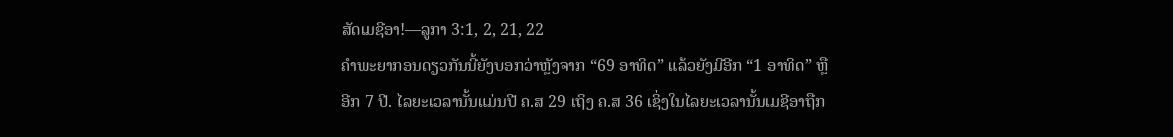ສັດເມຊີອາ!—ລູກາ 3:1, 2, 21, 22
ຄຳພະຍາກອນດຽວກັນນີ້ຍັງບອກວ່າຫຼັງຈາກ “69 ອາທິດ” ແລ້ວຍັງມີອີກ “1 ອາທິດ” ຫຼືອີກ 7 ປີ. ໄລຍະເວລານັ້ນແມ່ນປີ ຄ.ສ 29 ເຖິງ ຄ.ສ 36 ເຊິ່ງໃນໄລຍະເວລານັ້ນເມຊີອາຖືກ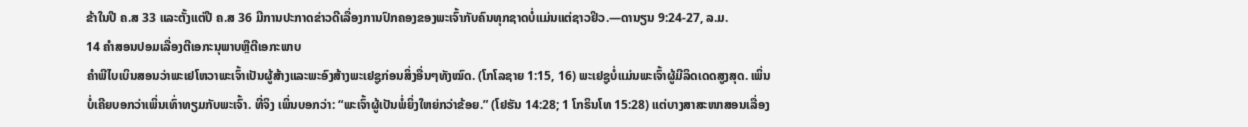ຂ້າໃນປີ ຄ.ສ 33 ແລະຕັ້ງແຕ່ປີ ຄ.ສ 36 ມີການປະກາດຂ່າວດີເລື່ອງການປົກຄອງຂອງພະເຈົ້າກັບຄົນທຸກຊາດບໍ່ແມ່ນແຕ່ຊາວຢິວ.—ດານຽນ 9:24-27, ລ.ມ.
14 ຄຳສອນປອມເລື່ອງຕີເອກະນຸພາບຫຼືຕີເອກະພາບ
ຄຳພີໄບເບິນສອນວ່າພະເຢໂຫວາພະເຈົ້າເປັນຜູ້ສ້າງແລະພະອົງສ້າງພະເຢຊູກ່ອນສິ່ງອື່ນໆທັງໝົດ. (ໂກໂລຊາຍ 1:15, 16) ພະເຢຊູບໍ່ແມ່ນພະເຈົ້າຜູ້ມີລິດເດດສູງສຸດ. ເພິ່ນບໍ່ເຄີຍບອກວ່າເພິ່ນເທົ່າທຽມກັບພະເຈົ້າ. ທີ່ຈິງ ເພິ່ນບອກວ່າ: “ພະເຈົ້າຜູ້ເປັນພໍ່ຍິ່ງໃຫຍ່ກວ່າຂ້ອຍ.” (ໂຢຮັນ 14:28; 1 ໂກຣິນໂທ 15:28) ແຕ່ບາງສາສະໜາສອນເລື່ອງ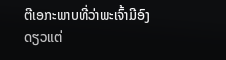ຕີເອກະພາບທີ່ວ່າພະເຈົ້າມີອົງດຽວແຕ່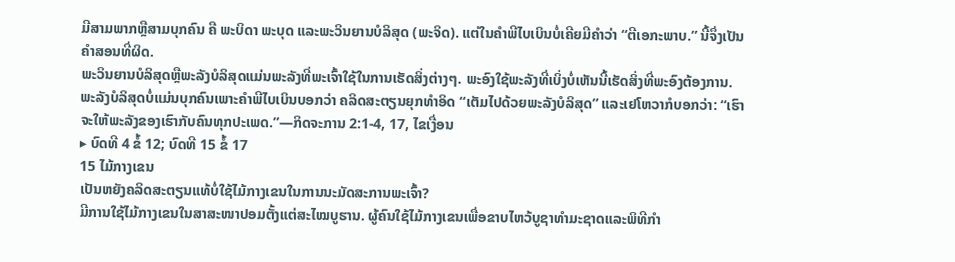ມີສາມພາກຫຼືສາມບຸກຄົນ ຄື ພະບິດາ ພະບຸດ ແລະພະວິນຍານບໍລິສຸດ (ພະຈິດ). ແຕ່ໃນຄຳພີໄບເບິນບໍ່ເຄີຍມີຄຳວ່າ “ຕີເອກະພາບ.” ນີ້ຈຶ່ງເປັນຄຳສອນທີ່ຜິດ.
ພະວິນຍານບໍລິສຸດຫຼືພະລັງບໍລິສຸດແມ່ນພະລັງທີ່ພະເຈົ້າໃຊ້ໃນການເຮັດສິ່ງຕ່າງໆ. ພະອົງໃຊ້ພະລັງທີ່ເບິ່ງບໍ່ເຫັນນີ້ເຮັດສິ່ງທີ່ພະອົງຕ້ອງການ. ພະລັງບໍລິສຸດບໍ່ແມ່ນບຸກຄົນເພາະຄຳພີໄບເບິນບອກວ່າ ຄລິດສະຕຽນຍຸກທຳອິດ “ເຕັມໄປດ້ວຍພະລັງບໍລິສຸດ” ແລະເຢໂຫວາກໍບອກວ່າ: “ເຮົາຈະໃຫ້ພະລັງຂອງເຮົາກັບຄົນທຸກປະເພດ.”—ກິດຈະການ 2:1-4, 17, ໄຂເງື່ອນ
▸ ບົດທີ 4 ຂໍ້ 12; ບົດທີ 15 ຂໍ້ 17
15 ໄມ້ກາງເຂນ
ເປັນຫຍັງຄລິດສະຕຽນແທ້ບໍ່ໃຊ້ໄມ້ກາງເຂນໃນການນະມັດສະການພະເຈົ້າ?
ມີການໃຊ້ໄມ້ກາງເຂນໃນສາສະໜາປອມຕັ້ງແຕ່ສະໄໝບູຮານ. ຜູ້ຄົນໃຊ້ໄມ້ກາງເຂນເພື່ອຂາບໄຫວ້ບູຊາທຳມະຊາດແລະພິທີກຳ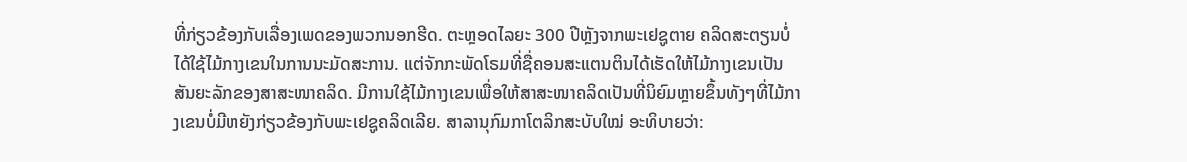ທີ່ກ່ຽວຂ້ອງກັບເລື່ອງເພດຂອງພວກນອກຮີດ. ຕະຫຼອດໄລຍະ 300 ປີຫຼັງຈາກພະເຢຊູຕາຍ ຄລິດສະຕຽນບໍ່ໄດ້ໃຊ້ໄມ້ກາງເຂນໃນການນະມັດສະການ. ແຕ່ຈັກກະພັດໂຣມທີ່ຊື່ຄອນສະແຕນຕິນໄດ້ເຮັດໃຫ້ໄມ້ກາງເຂນເປັນສັນຍະລັກຂອງສາສະໜາຄລິດ. ມີການໃຊ້ໄມ້ກາງເຂນເພື່ອໃຫ້ສາສະໜາຄລິດເປັນທີ່ນິຍົມຫຼາຍຂຶ້ນທັງໆທີ່ໄມ້ກາງເຂນບໍ່ມີຫຍັງກ່ຽວຂ້ອງກັບພະເຢຊູຄລິດເລີຍ. ສາລານຸກົມກາໂຕລິກສະບັບໃໝ່ ອະທິບາຍວ່າ: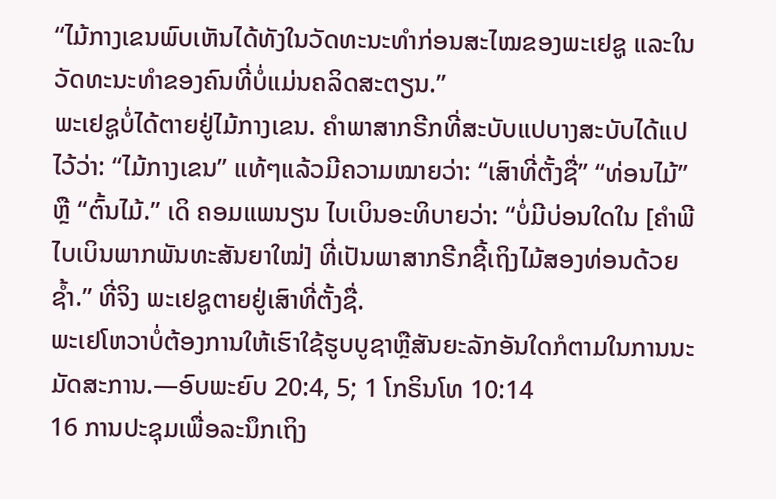“ໄມ້ກາງເຂນພົບເຫັນໄດ້ທັງໃນວັດທະນະທຳກ່ອນສະໄໝຂອງພະເຢຊູ ແລະໃນວັດທະນະທຳຂອງຄົນທີ່ບໍ່ແມ່ນຄລິດສະຕຽນ.”
ພະເຢຊູບໍ່ໄດ້ຕາຍຢູ່ໄມ້ກາງເຂນ. ຄຳພາສາກຣີກທີ່ສະບັບແປບາງສະບັບໄດ້ແປໄວ້ວ່າ: “ໄມ້ກາງເຂນ” ແທ້ໆແລ້ວມີຄວາມໝາຍວ່າ: “ເສົາທີ່ຕັ້ງຊື່” “ທ່ອນໄມ້” ຫຼື “ຕົ້ນໄມ້.” ເດິ ຄອມແພນຽນ ໄບເບິນອະທິບາຍວ່າ: “ບໍ່ມີບ່ອນໃດໃນ [ຄຳພີໄບເບິນພາກພັນທະສັນຍາໃໝ່] ທີ່ເປັນພາສາກຣີກຊີ້ເຖິງໄມ້ສອງທ່ອນດ້ວຍຊ້ຳ.” ທີ່ຈິງ ພະເຢຊູຕາຍຢູ່ເສົາທີ່ຕັ້ງຊື່.
ພະເຢໂຫວາບໍ່ຕ້ອງການໃຫ້ເຮົາໃຊ້ຮູບບູຊາຫຼືສັນຍະລັກອັນໃດກໍຕາມໃນການນະມັດສະການ.—ອົບພະຍົບ 20:4, 5; 1 ໂກຣິນໂທ 10:14
16 ການປະຊຸມເພື່ອລະນຶກເຖິງ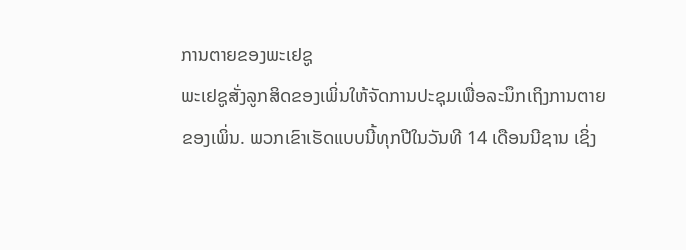ການຕາຍຂອງພະເຢຊູ
ພະເຢຊູສັ່ງລູກສິດຂອງເພິ່ນໃຫ້ຈັດການປະຊຸມເພື່ອລະນຶກເຖິງການຕາຍຂອງເພິ່ນ. ພວກເຂົາເຮັດແບບນີ້ທຸກປີໃນວັນທີ 14 ເດືອນນີຊານ ເຊິ່ງ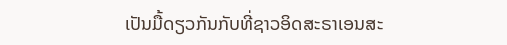ເປັນມື້ດຽວກັນກັບທີ່ຊາວອິດສະຣາເອນສະ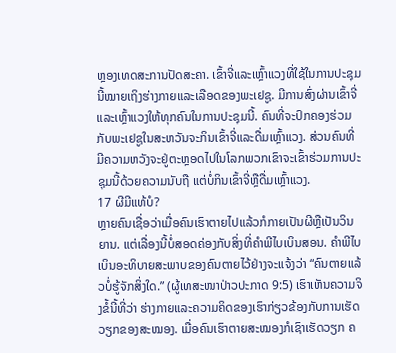ຫຼອງເທດສະການປັດສະຄາ. ເຂົ້າຈີ່ແລະເຫຼົ້າແວງທີ່ໃຊ້ໃນການປະຊຸມນີ້ໝາຍເຖິງຮ່າງກາຍແລະເລືອດຂອງພະເຢຊູ. ມີການສົ່ງຜ່ານເຂົ້າຈີ່ແລະເຫຼົ້າແວງໃຫ້ທຸກຄົນໃນການປະຊຸມນີ້. ຄົນທີ່ຈະປົກຄອງຮ່ວມກັບພະເຢຊູໃນສະຫວັນຈະກິນເຂົ້າຈີ່ແລະດື່ມເຫຼົ້າແວງ. ສ່ວນຄົນທີ່ມີຄວາມຫວັງຈະຢູ່ຕະຫຼອດໄປໃນໂລກພວກເຂົາຈະເຂົ້າຮ່ວມການປະຊຸມນີ້ດ້ວຍຄວາມນັບຖື ແຕ່ບໍ່ກິນເຂົ້າຈີ່ຫຼືດື່ມເຫຼົ້າແວງ.
17 ຜີມີແທ້ບໍ?
ຫຼາຍຄົນເຊື່ອວ່າເມື່ອຄົນເຮົາຕາຍໄປແລ້ວກໍກາຍເປັນຜີຫຼືເປັນວິນຍານ. ແຕ່ເລື່ອງນີ້ບໍ່ສອດຄ່ອງກັບສິ່ງທີ່ຄຳພີໄບເບິນສອນ. ຄຳພີໄບເບິນອະທິບາຍສະພາບຂອງຄົນຕາຍໄວ້ຢ່າງຈະແຈ້ງວ່າ “ຄົນຕາຍແລ້ວບໍ່ຮູ້ຈັກສິ່ງໃດ.” (ຜູ້ເທສະໜາປ່າວປະກາດ 9:5) ເຮົາເຫັນຄວາມຈິງຂໍ້ນີ້ທີ່ວ່າ ຮ່າງກາຍແລະຄວາມຄິດຂອງເຮົາກ່ຽວຂ້ອງກັບການເຮັດວຽກຂອງສະໝອງ. ເມື່ອຄົນເຮົາຕາຍສະໝອງກໍເຊົາເຮັດວຽກ ຄ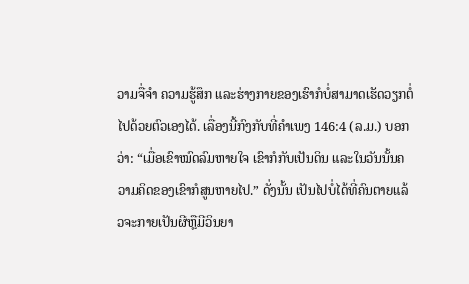ວາມຈື່ຈຳ ຄວາມຮູ້ສຶກ ແລະຮ່າງກາຍຂອງເຮົາກໍບໍ່ສາມາດເຮັດວຽກຕໍ່ໄປດ້ວຍຕົວເອງໄດ້. ເລື່ອງນີ້ກົງກັບທີ່ຄຳເພງ 146:4 (ລ.ມ.) ບອກວ່າ: “ເມື່ອເຂົາໝົດລົມຫາຍໃຈ ເຂົາກໍກັບເປັນດິນ ແລະໃນວັນນັ້ນຄວາມຄິດຂອງເຂົາກໍສູນຫາຍໄປ.” ດັ່ງນັ້ນ ເປັນໄປບໍ່ໄດ້ທີ່ຄົນຕາຍແລ້ວຈະກາຍເປັນຜີຫຼືມີວິນຍາ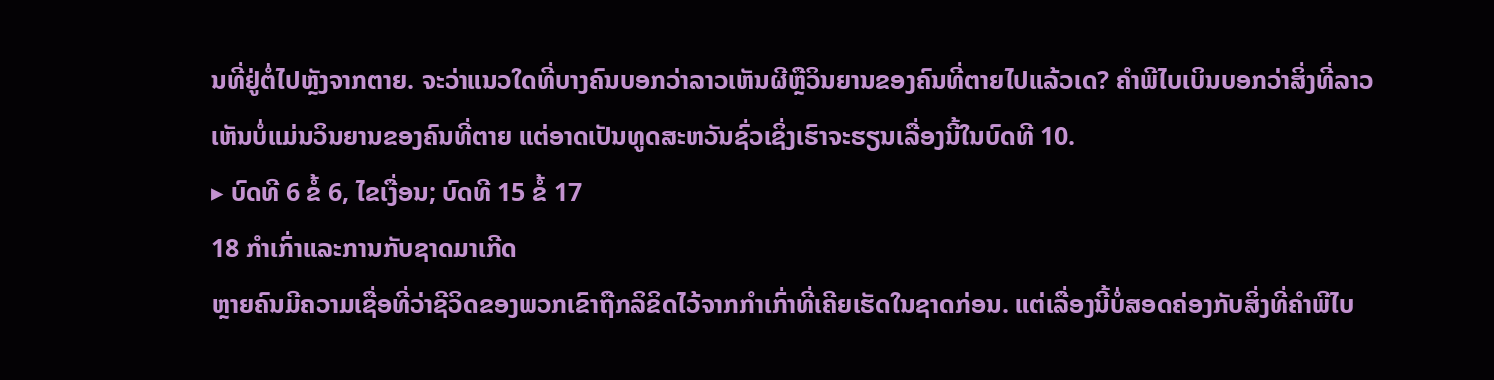ນທີ່ຢູ່ຕໍ່ໄປຫຼັງຈາກຕາຍ. ຈະວ່າແນວໃດທີ່ບາງຄົນບອກວ່າລາວເຫັນຜີຫຼືວິນຍານຂອງຄົນທີ່ຕາຍໄປແລ້ວເດ? ຄຳພີໄບເບິນບອກວ່າສິ່ງທີ່ລາວເຫັນບໍ່ແມ່ນວິນຍານຂອງຄົນທີ່ຕາຍ ແຕ່ອາດເປັນທູດສະຫວັນຊົ່ວເຊິ່ງເຮົາຈະຮຽນເລື່ອງນີ້ໃນບົດທີ 10.
▸ ບົດທີ 6 ຂໍ້ 6, ໄຂເງື່ອນ; ບົດທີ 15 ຂໍ້ 17
18 ກຳເກົ່າແລະການກັບຊາດມາເກີດ
ຫຼາຍຄົນມີຄວາມເຊື່ອທີ່ວ່າຊີວິດຂອງພວກເຂົາຖືກລິຂິດໄວ້ຈາກກຳເກົ່າທີ່ເຄີຍເຮັດໃນຊາດກ່ອນ. ແຕ່ເລື່ອງນີ້ບໍ່ສອດຄ່ອງກັບສິ່ງທີ່ຄຳພີໄບ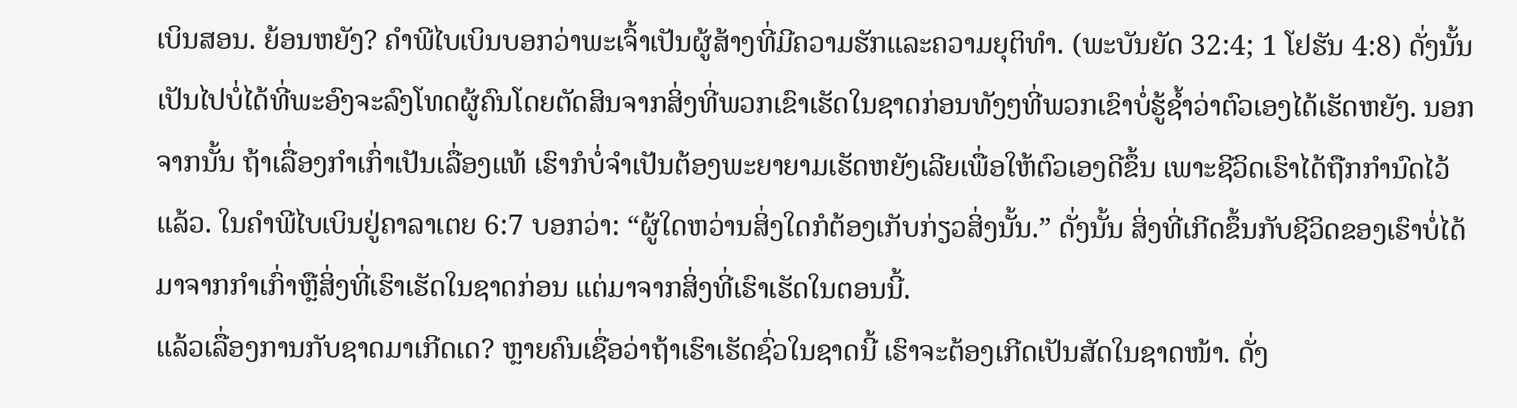ເບິນສອນ. ຍ້ອນຫຍັງ? ຄຳພີໄບເບິນບອກວ່າພະເຈົ້າເປັນຜູ້ສ້າງທີ່ມີຄວາມຮັກແລະຄວາມຍຸຕິທຳ. (ພະບັນຍັດ 32:4; 1 ໂຢຮັນ 4:8) ດັ່ງນັ້ນ ເປັນໄປບໍ່ໄດ້ທີ່ພະອົງຈະລົງໂທດຜູ້ຄົນໂດຍຕັດສິນຈາກສິ່ງທີ່ພວກເຂົາເຮັດໃນຊາດກ່ອນທັງໆທີ່ພວກເຂົາບໍ່ຮູ້ຊ້ຳວ່າຕົວເອງໄດ້ເຮັດຫຍັງ. ນອກຈາກນັ້ນ ຖ້າເລື່ອງກຳເກົ່າເປັນເລື່ອງແທ້ ເຮົາກໍບໍ່ຈຳເປັນຕ້ອງພະຍາຍາມເຮັດຫຍັງເລີຍເພື່ອໃຫ້ຕົວເອງດີຂຶ້ນ ເພາະຊີວິດເຮົາໄດ້ຖືກກຳນົດໄວ້ແລ້ວ. ໃນຄຳພີໄບເບິນຢູ່ຄາລາເຕຍ 6:7 ບອກວ່າ: “ຜູ້ໃດຫວ່ານສິ່ງໃດກໍຕ້ອງເກັບກ່ຽວສິ່ງນັ້ນ.” ດັ່ງນັ້ນ ສິ່ງທີ່ເກີດຂຶ້ນກັບຊີວິດຂອງເຮົາບໍ່ໄດ້ມາຈາກກຳເກົ່າຫຼືສິ່ງທີ່ເຮົາເຮັດໃນຊາດກ່ອນ ແຕ່ມາຈາກສິ່ງທີ່ເຮົາເຮັດໃນຕອນນີ້.
ແລ້ວເລື່ອງການກັບຊາດມາເກີດເດ? ຫຼາຍຄົນເຊື່ອວ່າຖ້າເຮົາເຮັດຊົ່ວໃນຊາດນີ້ ເຮົາຈະຕ້ອງເກີດເປັນສັດໃນຊາດໜ້າ. ດັ່ງ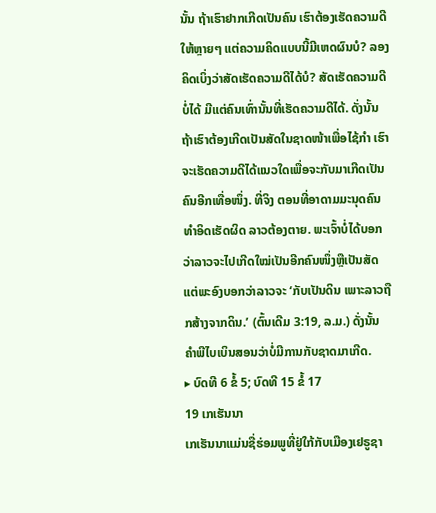ນັ້ນ ຖ້າເຮົາຢາກເກີດເປັນຄົນ ເຮົາຕ້ອງເຮັດຄວາມດີໃຫ້ຫຼາຍໆ ແຕ່ຄວາມຄິດແບບນີ້ມີເຫດຜົນບໍ? ລອງຄິດເບິ່ງວ່າສັດເຮັດຄວາມດີໄດ້ບໍ? ສັດເຮັດຄວາມດີບໍ່ໄດ້ ມີແຕ່ຄົນເທົ່ານັ້ນທີ່ເຮັດຄວາມດີໄດ້. ດັ່ງນັ້ນ ຖ້າເຮົາຕ້ອງເກີດເປັນສັດໃນຊາດໜ້າເພື່ອໄຊ້ກຳ ເຮົາຈະເຮັດຄວາມດີໄດ້ແນວໃດເພື່ອຈະກັບມາເກີດເປັນຄົນອີກເທື່ອໜຶ່ງ. ທີ່ຈິງ ຕອນທີ່ອາດາມມະນຸດຄົນທຳອິດເຮັດຜິດ ລາວຕ້ອງຕາຍ. ພະເຈົ້າບໍ່ໄດ້ບອກວ່າລາວຈະໄປເກີດໃໝ່ເປັນອີກຄົນໜຶ່ງຫຼືເປັນສັດ ແຕ່ພະອົງບອກວ່າລາວຈະ ‘ກັບເປັນດິນ ເພາະລາວຖືກສ້າງຈາກດິນ.’ (ຕົ້ນເດີມ 3:19, ລ.ມ.) ດັ່ງນັ້ນ ຄຳພີໄບເບິນສອນວ່າບໍ່ມີການກັບຊາດມາເກີດ.
▸ ບົດທີ 6 ຂໍ້ 5; ບົດທີ 15 ຂໍ້ 17
19 ເກເຮັນນາ
ເກເຮັນນາແມ່ນຊື່ຮ່ອມພູທີ່ຢູ່ໃກ້ກັບເມືອງເຢຣູຊາ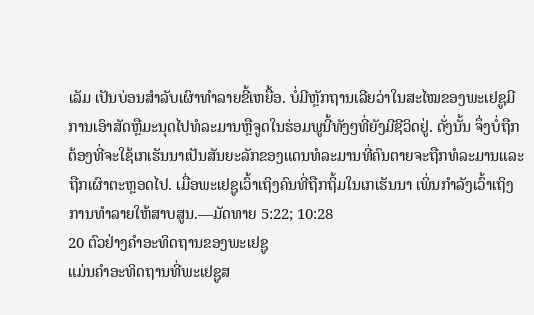ເລັມ ເປັນບ່ອນສຳລັບເຜົາທຳລາຍຂີ້ເຫຍື້ອ. ບໍ່ມີຫຼັກຖານເລີຍວ່າໃນສະໄໝຂອງພະເຢຊູມີການເອົາສັດຫຼືມະນຸດໄປທໍລະມານຫຼືຈູດໃນຮ່ອມພູນີ້ທັງໆທີ່ຍັງມີຊີວິດຢູ່. ດັ່ງນັ້ນ ຈຶ່ງບໍ່ຖືກຕ້ອງທີ່ຈະໃຊ້ເກເຮັນນາເປັນສັນຍະລັກຂອງແດນທໍລະມານທີ່ຄົນຕາຍຈະຖືກທໍລະມານແລະຖືກເຜົາຕະຫຼອດໄປ. ເມື່ອພະເຢຊູເວົ້າເຖິງຄົນທີ່ຖືກຖິ້ມໃນເກເຮັນນາ ເພິ່ນກຳລັງເວົ້າເຖິງການທຳລາຍໃຫ້ສາບສູນ.—ມັດທາຍ 5:22; 10:28
20 ຕົວຢ່າງຄຳອະທິດຖານຂອງພະເຢຊູ
ແມ່ນຄຳອະທິດຖານທີ່ພະເຢຊູສ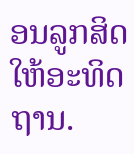ອນລູກສິດໃຫ້ອະທິດຖານ.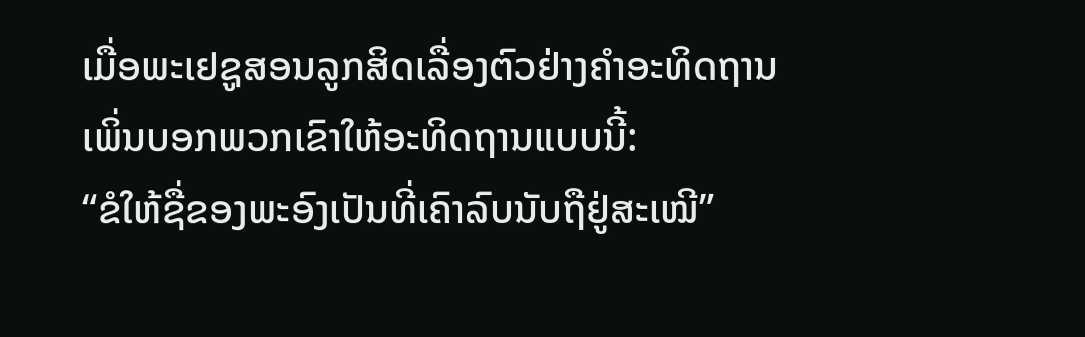ເມື່ອພະເຢຊູສອນລູກສິດເລື່ອງຕົວຢ່າງຄຳອະທິດຖານ ເພິ່ນບອກພວກເຂົາໃຫ້ອະທິດຖານແບບນີ້:
“ຂໍໃຫ້ຊື່ຂອງພະອົງເປັນທີ່ເຄົາລົບນັບຖືຢູ່ສະເໝີ”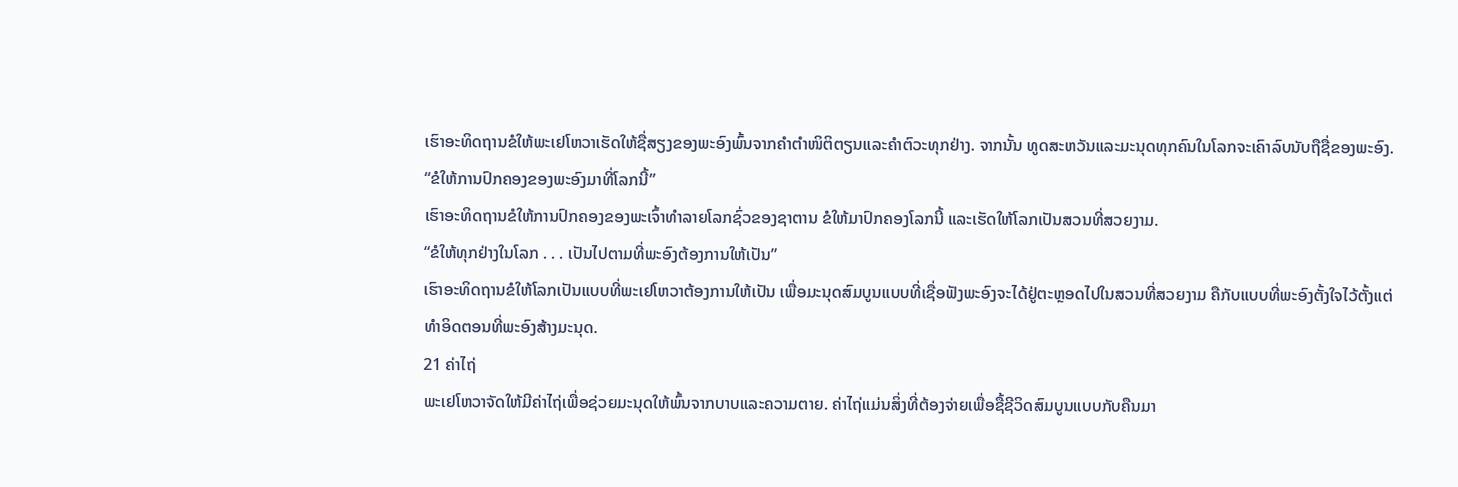ເຮົາອະທິດຖານຂໍໃຫ້ພະເຢໂຫວາເຮັດໃຫ້ຊື່ສຽງຂອງພະອົງພົ້ນຈາກຄຳຕຳໜິຕິຕຽນແລະຄຳຕົວະທຸກຢ່າງ. ຈາກນັ້ນ ທູດສະຫວັນແລະມະນຸດທຸກຄົນໃນໂລກຈະເຄົາລົບນັບຖືຊື່ຂອງພະອົງ.
“ຂໍໃຫ້ການປົກຄອງຂອງພະອົງມາທີ່ໂລກນີ້”
ເຮົາອະທິດຖານຂໍໃຫ້ການປົກຄອງຂອງພະເຈົ້າທຳລາຍໂລກຊົ່ວຂອງຊາຕານ ຂໍໃຫ້ມາປົກຄອງໂລກນີ້ ແລະເຮັດໃຫ້ໂລກເປັນສວນທີ່ສວຍງາມ.
“ຂໍໃຫ້ທຸກຢ່າງໃນໂລກ . . . ເປັນໄປຕາມທີ່ພະອົງຕ້ອງການໃຫ້ເປັນ”
ເຮົາອະທິດຖານຂໍໃຫ້ໂລກເປັນແບບທີ່ພະເຢໂຫວາຕ້ອງການໃຫ້ເປັນ ເພື່ອມະນຸດສົມບູນແບບທີ່ເຊື່ອຟັງພະອົງຈະໄດ້ຢູ່ຕະຫຼອດໄປໃນສວນທີ່ສວຍງາມ ຄືກັບແບບທີ່ພະອົງຕັ້ງໃຈໄວ້ຕັ້ງແຕ່ທຳອິດຕອນທີ່ພະອົງສ້າງມະນຸດ.
21 ຄ່າໄຖ່
ພະເຢໂຫວາຈັດໃຫ້ມີຄ່າໄຖ່ເພື່ອຊ່ວຍມະນຸດໃຫ້ພົ້ນຈາກບາບແລະຄວາມຕາຍ. ຄ່າໄຖ່ແມ່ນສິ່ງທີ່ຕ້ອງຈ່າຍເພື່ອຊື້ຊີວິດສົມບູນແບບກັບຄືນມາ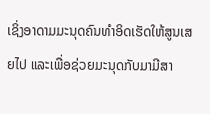ເຊິ່ງອາດາມມະນຸດຄົນທຳອິດເຮັດໃຫ້ສູນເສຍໄປ ແລະເພື່ອຊ່ວຍມະນຸດກັບມາມີສາ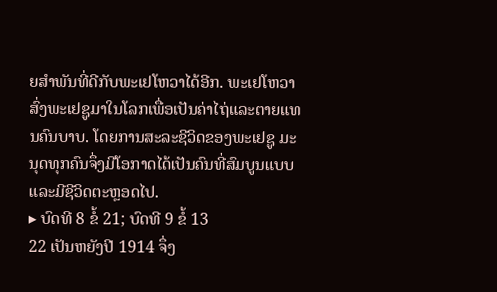ຍສຳພັນທີ່ດີກັບພະເຢໂຫວາໄດ້ອີກ. ພະເຢໂຫວາສົ່ງພະເຢຊູມາໃນໂລກເພື່ອເປັນຄ່າໄຖ່ແລະຕາຍແທນຄົນບາບ. ໂດຍການສະລະຊີວິດຂອງພະເຢຊູ ມະນຸດທຸກຄົນຈຶ່ງມີໂອກາດໄດ້ເປັນຄົນທີ່ສົມບູນແບບແລະມີຊີວິດຕະຫຼອດໄປ.
▸ ບົດທີ 8 ຂໍ້ 21; ບົດທີ 9 ຂໍ້ 13
22 ເປັນຫຍັງປີ 1914 ຈຶ່ງ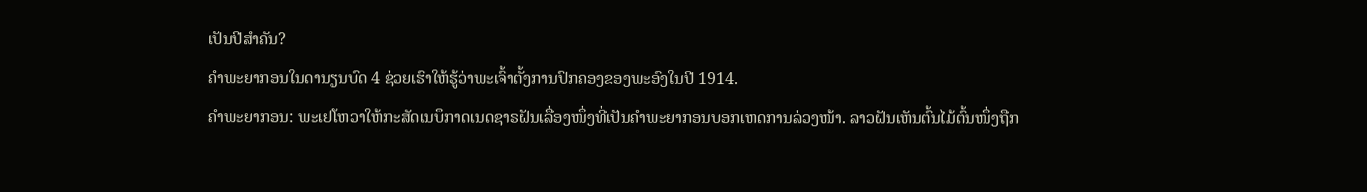ເປັນປີສຳຄັນ?
ຄຳພະຍາກອນໃນດານຽນບົດ 4 ຊ່ວຍເຮົາໃຫ້ຮູ້ວ່າພະເຈົ້າຕັ້ງການປົກຄອງຂອງພະອົງໃນປີ 1914.
ຄຳພະຍາກອນ: ພະເຢໂຫວາໃຫ້ກະສັດເນບຶກາດເນດຊາຣຝັນເລື່ອງໜຶ່ງທີ່ເປັນຄຳພະຍາກອນບອກເຫດການລ່ວງໜ້າ. ລາວຝັນເຫັນຕົ້ນໄມ້ຕົ້ນໜຶ່ງຖືກ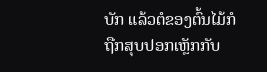ບັກ ແລ້ວຕໍຂອງຕົ້ນໄມ້ກໍຖືກສຸບປອກເຫຼັກກັບ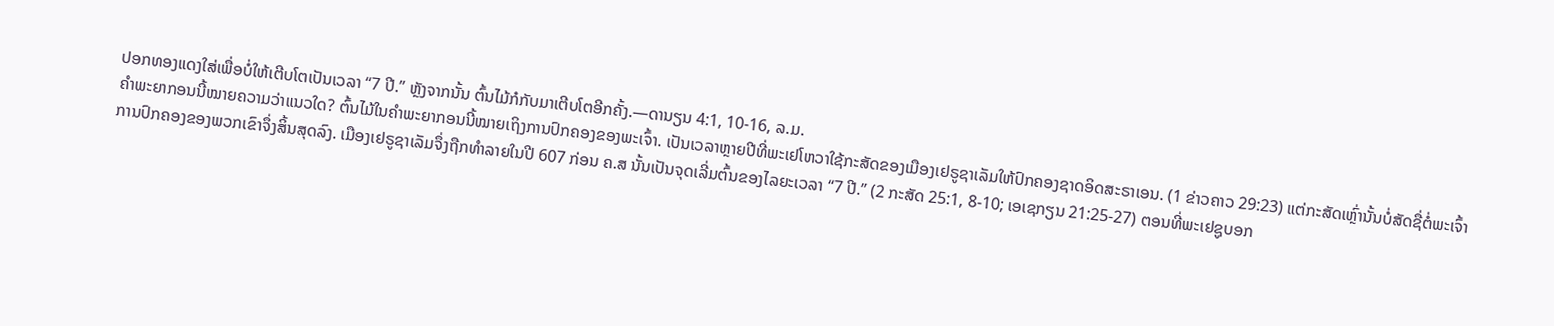ປອກທອງແດງໃສ່ເພື່ອບໍ່ໃຫ້ເຕີບໂຕເປັນເວລາ “7 ປີ.” ຫຼັງຈາກນັ້ນ ຕົ້ນໄມ້ກໍກັບມາເຕີບໂຕອີກຄັ້ງ.—ດານຽນ 4:1, 10-16, ລ.ມ.
ຄຳພະຍາກອນນີ້ໝາຍຄວາມວ່າແນວໃດ? ຕົ້ນໄມ້ໃນຄຳພະຍາກອນນີ້ໝາຍເຖິງການປົກຄອງຂອງພະເຈົ້າ. ເປັນເວລາຫຼາຍປີທີ່ພະເຢໂຫວາໃຊ້ກະສັດຂອງເມືອງເຢຣູຊາເລັມໃຫ້ປົກຄອງຊາດອິດສະຣາເອນ. (1 ຂ່າວຄາວ 29:23) ແຕ່ກະສັດເຫຼົ່ານັ້ນບໍ່ສັດຊື່ຕໍ່ພະເຈົ້າ ການປົກຄອງຂອງພວກເຂົາຈຶ່ງສິ້ນສຸດລົງ. ເມືອງເຢຣູຊາເລັມຈຶ່ງຖືກທຳລາຍໃນປີ 607 ກ່ອນ ຄ.ສ ນັ້ນເປັນຈຸດເລີ່ມຕົ້ນຂອງໄລຍະເວລາ “7 ປີ.” (2 ກະສັດ 25:1, 8-10; ເອເຊກຽນ 21:25-27) ຕອນທີ່ພະເຢຊູບອກ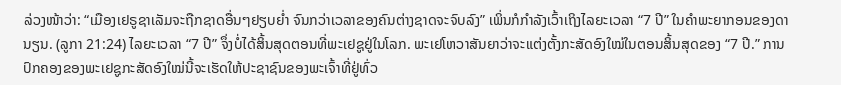ລ່ວງໜ້າວ່າ: “ເມືອງເຢຣູຊາເລັມຈະຖືກຊາດອື່ນໆຢຽບຍ່ຳ ຈົນກວ່າເວລາຂອງຄົນຕ່າງຊາດຈະຈົບລົງ” ເພິ່ນກໍກຳລັງເວົ້າເຖິງໄລຍະເວລາ “7 ປີ” ໃນຄຳພະຍາກອນຂອງດານຽນ. (ລູກາ 21:24) ໄລຍະເວລາ “7 ປີ” ຈຶ່ງບໍ່ໄດ້ສິ້ນສຸດຕອນທີ່ພະເຢຊູຢູ່ໃນໂລກ. ພະເຢໂຫວາສັນຍາວ່າຈະແຕ່ງຕັ້ງກະສັດອົງໃໝ່ໃນຕອນສິ້ນສຸດຂອງ “7 ປີ.” ການປົກຄອງຂອງພະເຢຊູກະສັດອົງໃໝ່ນີ້ຈະເຮັດໃຫ້ປະຊາຊົນຂອງພະເຈົ້າທີ່ຢູ່ທົ່ວ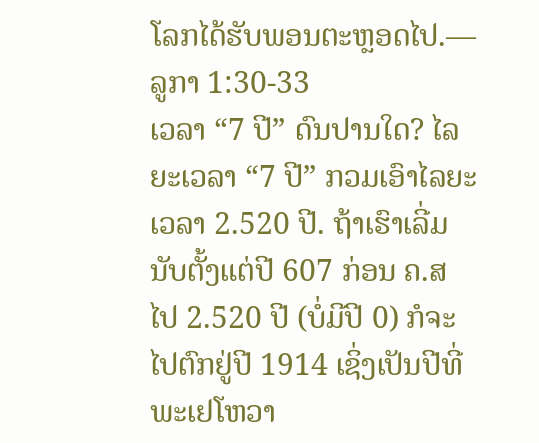ໂລກໄດ້ຮັບພອນຕະຫຼອດໄປ.—ລູກາ 1:30-33
ເວລາ “7 ປີ” ດົນປານໃດ? ໄລຍະເວລາ “7 ປີ” ກວມເອົາໄລຍະເວລາ 2.520 ປີ. ຖ້າເຮົາເລີ່ມນັບຕັ້ງແຕ່ປີ 607 ກ່ອນ ຄ.ສ ໄປ 2.520 ປີ (ບໍ່ມີປີ 0) ກໍຈະໄປຕົກຢູ່ປີ 1914 ເຊິ່ງເປັນປີທີ່ພະເຢໂຫວາ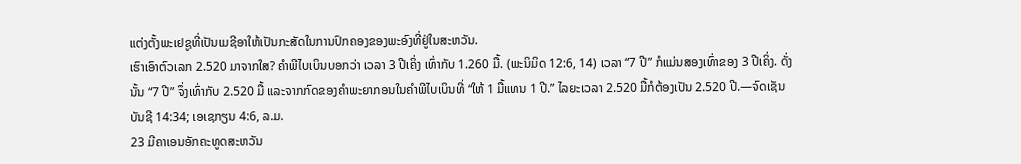ແຕ່ງຕັ້ງພະເຢຊູທີ່ເປັນເມຊີອາໃຫ້ເປັນກະສັດໃນການປົກຄອງຂອງພະອົງທີ່ຢູ່ໃນສະຫວັນ.
ເຮົາເອົາຕົວເລກ 2.520 ມາຈາກໃສ? ຄຳພີໄບເບິນບອກວ່າ ເວລາ 3 ປີເຄິ່ງ ເທົ່າກັບ 1.260 ມື້. (ພະນິມິດ 12:6, 14) ເວລາ “7 ປີ” ກໍແມ່ນສອງເທົ່າຂອງ 3 ປີເຄິ່ງ. ດັ່ງນັ້ນ “7 ປີ” ຈຶ່ງເທົ່າກັບ 2.520 ມື້ ແລະຈາກກົດຂອງຄຳພະຍາກອນໃນຄຳພີໄບເບິນທີ່ “ໃຫ້ 1 ມື້ແທນ 1 ປີ.” ໄລຍະເວລາ 2.520 ມື້ກໍຕ້ອງເປັນ 2.520 ປີ.—ຈົດເຊັນບັນຊີ 14:34; ເອເຊກຽນ 4:6, ລ.ມ.
23 ມີຄາເອນອັກຄະທູດສະຫວັນ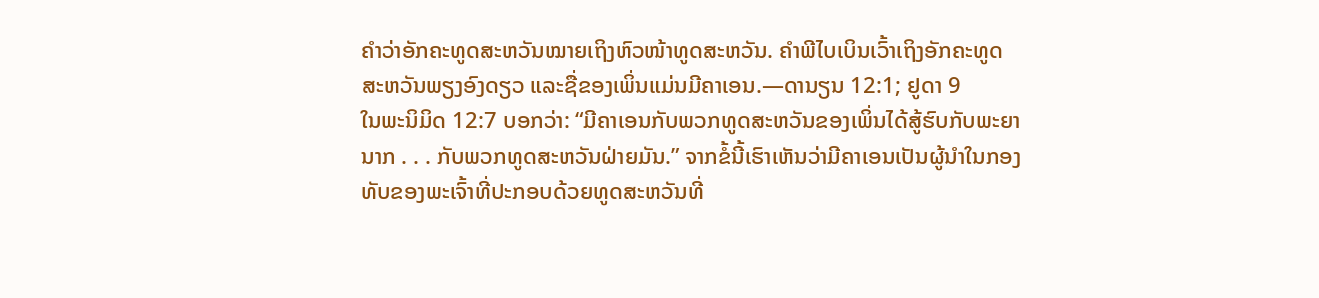ຄຳວ່າອັກຄະທູດສະຫວັນໝາຍເຖິງຫົວໜ້າທູດສະຫວັນ. ຄຳພີໄບເບິນເວົ້າເຖິງອັກຄະທູດສະຫວັນພຽງອົງດຽວ ແລະຊື່ຂອງເພິ່ນແມ່ນມີຄາເອນ.—ດານຽນ 12:1; ຢູດາ 9
ໃນພະນິມິດ 12:7 ບອກວ່າ: “ມີຄາເອນກັບພວກທູດສະຫວັນຂອງເພິ່ນໄດ້ສູ້ຮົບກັບພະຍານາກ . . . ກັບພວກທູດສະຫວັນຝ່າຍມັນ.” ຈາກຂໍ້ນີ້ເຮົາເຫັນວ່າມີຄາເອນເປັນຜູ້ນຳໃນກອງທັບຂອງພະເຈົ້າທີ່ປະກອບດ້ວຍທູດສະຫວັນທີ່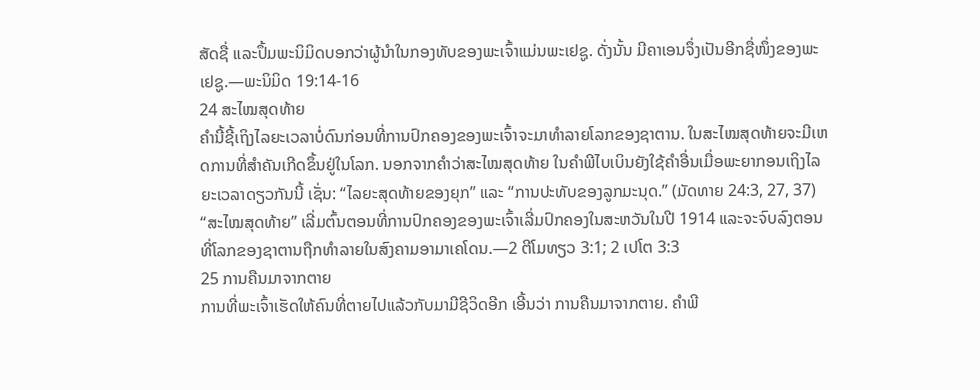ສັດຊື່ ແລະປຶ້ມພະນິມິດບອກວ່າຜູ້ນຳໃນກອງທັບຂອງພະເຈົ້າແມ່ນພະເຢຊູ. ດັ່ງນັ້ນ ມີຄາເອນຈຶ່ງເປັນອີກຊື່ໜຶ່ງຂອງພະເຢຊູ.—ພະນິມິດ 19:14-16
24 ສະໄໝສຸດທ້າຍ
ຄຳນີ້ຊີ້ເຖິງໄລຍະເວລາບໍ່ດົນກ່ອນທີ່ການປົກຄອງຂອງພະເຈົ້າຈະມາທຳລາຍໂລກຂອງຊາຕານ. ໃນສະໄໝສຸດທ້າຍຈະມີເຫດການທີ່ສຳຄັນເກີດຂຶ້ນຢູ່ໃນໂລກ. ນອກຈາກຄຳວ່າສະໄໝສຸດທ້າຍ ໃນຄຳພີໄບເບິນຍັງໃຊ້ຄຳອື່ນເມື່ອພະຍາກອນເຖິງໄລຍະເວລາດຽວກັນນີ້ ເຊັ່ນ: “ໄລຍະສຸດທ້າຍຂອງຍຸກ” ແລະ “ການປະທັບຂອງລູກມະນຸດ.” (ມັດທາຍ 24:3, 27, 37) “ສະໄໝສຸດທ້າຍ” ເລີ່ມຕົ້ນຕອນທີ່ການປົກຄອງຂອງພະເຈົ້າເລີ່ມປົກຄອງໃນສະຫວັນໃນປີ 1914 ແລະຈະຈົບລົງຕອນທີ່ໂລກຂອງຊາຕານຖືກທຳລາຍໃນສົງຄາມອາມາເຄໂດນ.—2 ຕີໂມທຽວ 3:1; 2 ເປໂຕ 3:3
25 ການຄືນມາຈາກຕາຍ
ການທີ່ພະເຈົ້າເຮັດໃຫ້ຄົນທີ່ຕາຍໄປແລ້ວກັບມາມີຊີວິດອີກ ເອີ້ນວ່າ ການຄືນມາຈາກຕາຍ. ຄຳພີ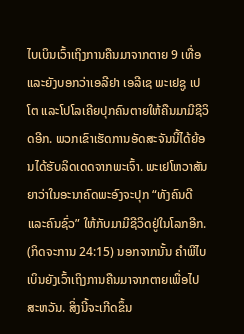ໄບເບິນເວົ້າເຖິງການຄືນມາຈາກຕາຍ 9 ເທື່ອ ແລະຍັງບອກວ່າເອລີຢາ ເອລີເຊ ພະເຢຊູ ເປໂຕ ແລະໂປໂລເຄີຍປຸກຄົນຕາຍໃຫ້ຄືນມາມີຊີວິດອີກ. ພວກເຂົາເຮັດການອັດສະຈັນນີ້ໄດ້ຍ້ອນໄດ້ຮັບລິດເດດຈາກພະເຈົ້າ. ພະເຢໂຫວາສັນຍາວ່າໃນອະນາຄົດພະອົງຈະປຸກ “ທັງຄົນດີແລະຄົນຊົ່ວ” ໃຫ້ກັບມາມີຊີວິດຢູ່ໃນໂລກອີກ. (ກິດຈະການ 24:15) ນອກຈາກນັ້ນ ຄຳພີໄບເບິນຍັງເວົ້າເຖິງການຄືນມາຈາກຕາຍເພື່ອໄປສະຫວັນ. ສິ່ງນີ້ຈະເກີດຂຶ້ນ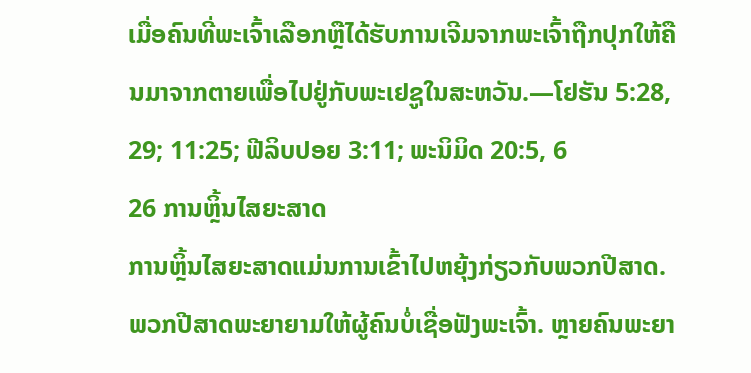ເມື່ອຄົນທີ່ພະເຈົ້າເລືອກຫຼືໄດ້ຮັບການເຈີມຈາກພະເຈົ້າຖືກປຸກໃຫ້ຄືນມາຈາກຕາຍເພື່ອໄປຢູ່ກັບພະເຢຊູໃນສະຫວັນ.—ໂຢຮັນ 5:28, 29; 11:25; ຟີລິບປອຍ 3:11; ພະນິມິດ 20:5, 6
26 ການຫຼິ້ນໄສຍະສາດ
ການຫຼິ້ນໄສຍະສາດແມ່ນການເຂົ້າໄປຫຍຸ້ງກ່ຽວກັບພວກປີສາດ. ພວກປີສາດພະຍາຍາມໃຫ້ຜູ້ຄົນບໍ່ເຊື່ອຟັງພະເຈົ້າ. ຫຼາຍຄົນພະຍາ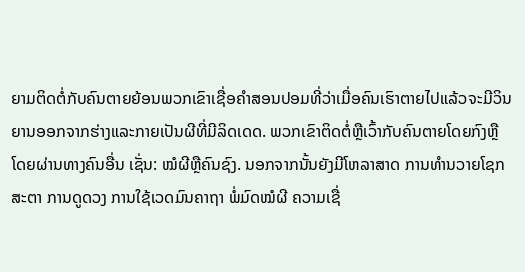ຍາມຕິດຕໍ່ກັບຄົນຕາຍຍ້ອນພວກເຂົາເຊື່ອຄຳສອນປອມທີ່ວ່າເມື່ອຄົນເຮົາຕາຍໄປແລ້ວຈະມີວິນຍານອອກຈາກຮ່າງແລະກາຍເປັນຜີທີ່ມີລິດເດດ. ພວກເຂົາຕິດຕໍ່ຫຼືເວົ້າກັບຄົນຕາຍໂດຍກົງຫຼືໂດຍຜ່ານທາງຄົນອື່ນ ເຊັ່ນ: ໝໍຜີຫຼືຄົນຊົງ. ນອກຈາກນັ້ນຍັງມີໂຫລາສາດ ການທຳນວາຍໂຊກສະຕາ ການດູດວງ ການໃຊ້ເວດມົນຄາຖາ ພໍ່ມົດໝໍຜີ ຄວາມເຊື່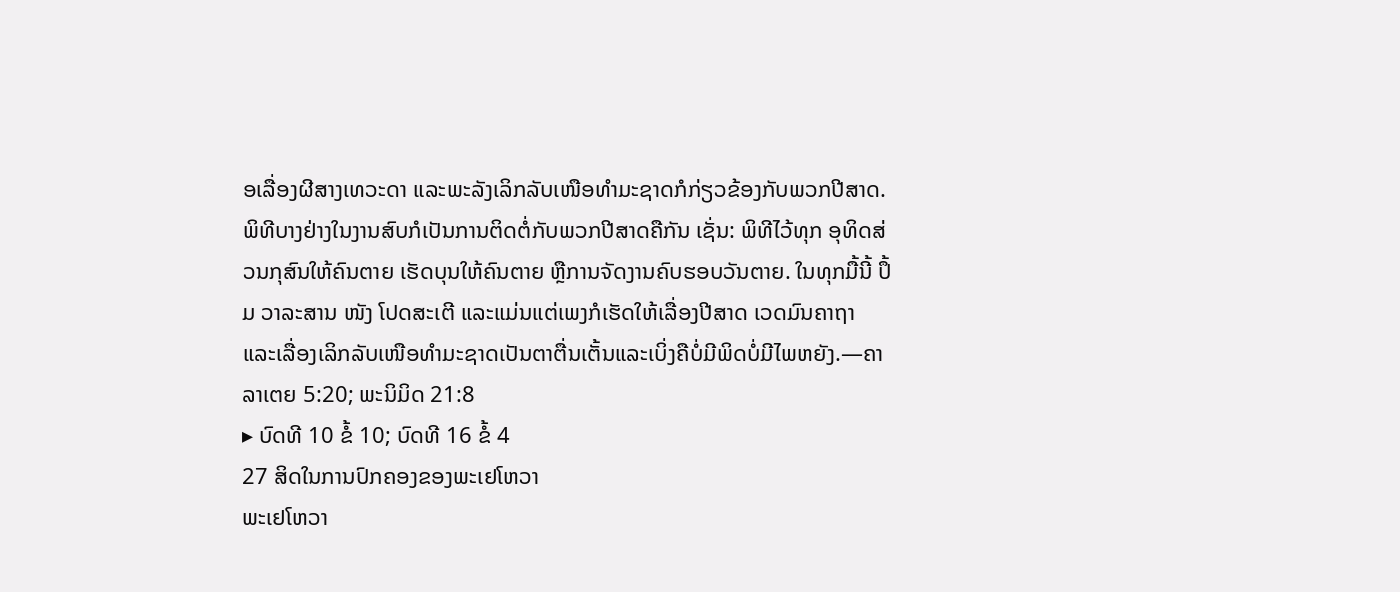ອເລື່ອງຜີສາງເທວະດາ ແລະພະລັງເລິກລັບເໜືອທຳມະຊາດກໍກ່ຽວຂ້ອງກັບພວກປີສາດ. ພິທີບາງຢ່າງໃນງານສົບກໍເປັນການຕິດຕໍ່ກັບພວກປີສາດຄືກັນ ເຊັ່ນ: ພິທີໄວ້ທຸກ ອຸທິດສ່ວນກຸສົນໃຫ້ຄົນຕາຍ ເຮັດບຸນໃຫ້ຄົນຕາຍ ຫຼືການຈັດງານຄົບຮອບວັນຕາຍ. ໃນທຸກມື້ນີ້ ປຶ້ມ ວາລະສານ ໜັງ ໂປດສະເຕີ ແລະແມ່ນແຕ່ເພງກໍເຮັດໃຫ້ເລື່ອງປີສາດ ເວດມົນຄາຖາ ແລະເລື່ອງເລິກລັບເໜືອທຳມະຊາດເປັນຕາຕື່ນເຕັ້ນແລະເບິ່ງຄືບໍ່ມີພິດບໍ່ມີໄພຫຍັງ.—ຄາລາເຕຍ 5:20; ພະນິມິດ 21:8
▸ ບົດທີ 10 ຂໍ້ 10; ບົດທີ 16 ຂໍ້ 4
27 ສິດໃນການປົກຄອງຂອງພະເຢໂຫວາ
ພະເຢໂຫວາ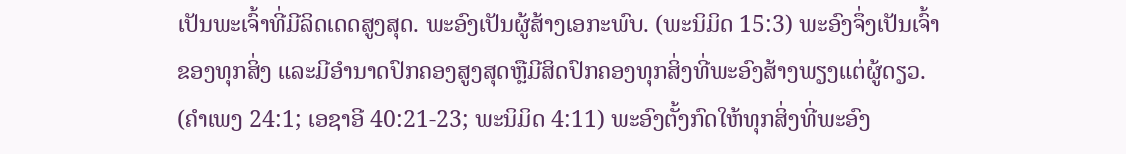ເປັນພະເຈົ້າທີ່ມີລິດເດດສູງສຸດ. ພະອົງເປັນຜູ້ສ້າງເອກະພົບ. (ພະນິມິດ 15:3) ພະອົງຈຶ່ງເປັນເຈົ້າຂອງທຸກສິ່ງ ແລະມີອຳນາດປົກຄອງສູງສຸດຫຼືມີສິດປົກຄອງທຸກສິ່ງທີ່ພະອົງສ້າງພຽງແຕ່ຜູ້ດຽວ. (ຄຳເພງ 24:1; ເອຊາອີ 40:21-23; ພະນິມິດ 4:11) ພະອົງຕັ້ງກົດໃຫ້ທຸກສິ່ງທີ່ພະອົງ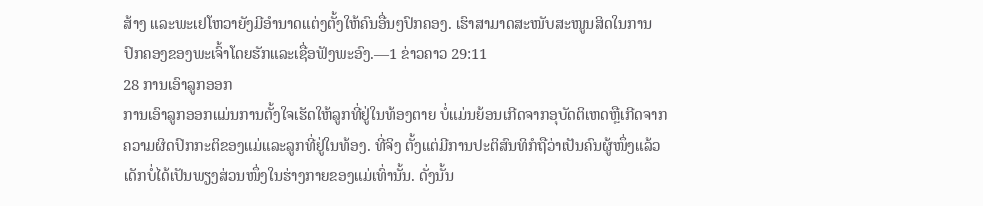ສ້າງ ແລະພະເຢໂຫວາຍັງມີອຳນາດແຕ່ງຕັ້ງໃຫ້ຄົນອື່ນໆປົກຄອງ. ເຮົາສາມາດສະໜັບສະໜູນສິດໃນການປົກຄອງຂອງພະເຈົ້າໂດຍຮັກແລະເຊື່ອຟັງພະອົງ.—1 ຂ່າວຄາວ 29:11
28 ການເອົາລູກອອກ
ການເອົາລູກອອກແມ່ນການຕັ້ງໃຈເຮັດໃຫ້ລູກທີ່ຢູ່ໃນທ້ອງຕາຍ ບໍ່ແມ່ນຍ້ອນເກີດຈາກອຸບັດຕິເຫດຫຼືເກີດຈາກຄວາມຜິດປົກກະຕິຂອງແມ່ແລະລູກທີ່ຢູ່ໃນທ້ອງ. ທີ່ຈິງ ຕັ້ງແຕ່ມີການປະຕິສົນທິກໍຖືວ່າເປັນຄົນຜູ້ໜຶ່ງແລ້ວ ເດັກບໍ່ໄດ້ເປັນພຽງສ່ວນໜຶ່ງໃນຮ່າງກາຍຂອງແມ່ເທົ່ານັ້ນ. ດັ່ງນັ້ນ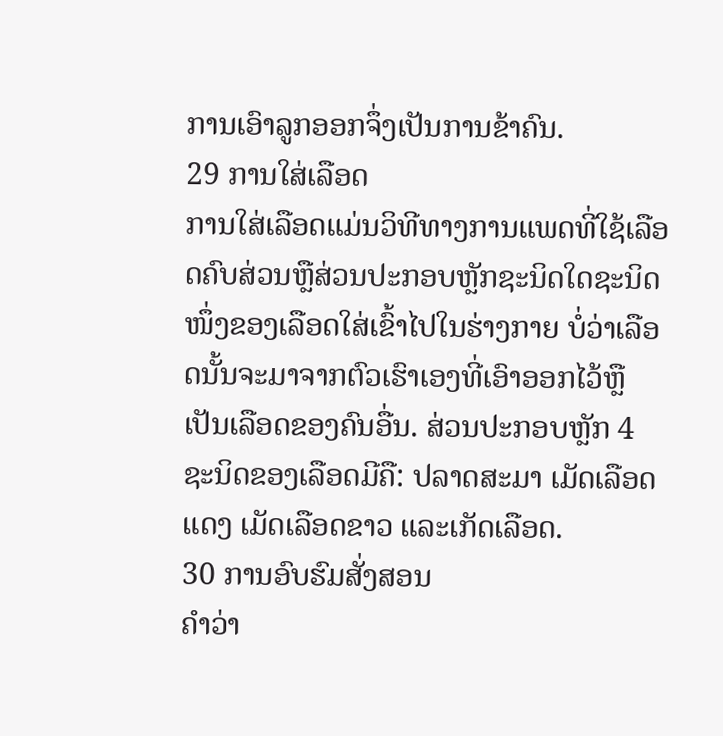ການເອົາລູກອອກຈຶ່ງເປັນການຂ້າຄົນ.
29 ການໃສ່ເລືອດ
ການໃສ່ເລືອດແມ່ນວິທີທາງການແພດທີ່ໃຊ້ເລືອດຄົບສ່ວນຫຼືສ່ວນປະກອບຫຼັກຊະນິດໃດຊະນິດໜຶ່ງຂອງເລືອດໃສ່ເຂົ້າໄປໃນຮ່າງກາຍ ບໍ່ວ່າເລືອດນັ້ນຈະມາຈາກຕົວເຮົາເອງທີ່ເອົາອອກໄວ້ຫຼືເປັນເລືອດຂອງຄົນອື່ນ. ສ່ວນປະກອບຫຼັກ 4 ຊະນິດຂອງເລືອດມີຄື: ປລາດສະມາ ເມັດເລືອດແດງ ເມັດເລືອດຂາວ ແລະເກັດເລືອດ.
30 ການອົບຮົມສັ່ງສອນ
ຄຳວ່າ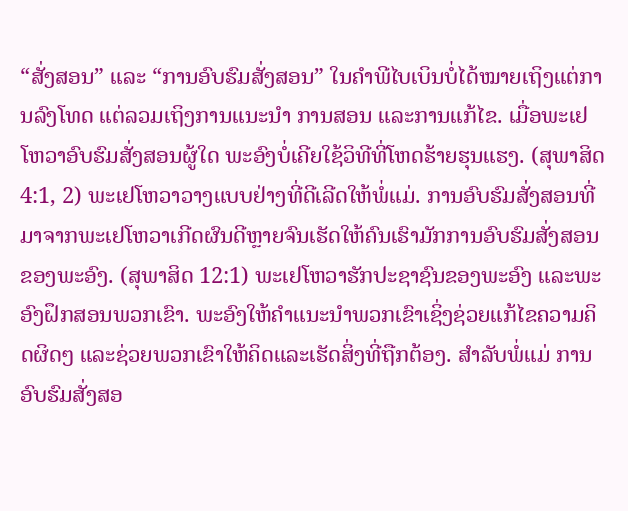“ສັ່ງສອນ” ແລະ “ການອົບຮົມສັ່ງສອນ” ໃນຄຳພີໄບເບິນບໍ່ໄດ້ໝາຍເຖິງແຕ່ການລົງໂທດ ແຕ່ລວມເຖິງການແນະນຳ ການສອນ ແລະການແກ້ໄຂ. ເມື່ອພະເຢໂຫວາອົບຮົມສັ່ງສອນຜູ້ໃດ ພະອົງບໍ່ເຄີຍໃຊ້ວິທີທີ່ໂຫດຮ້າຍຮຸນແຮງ. (ສຸພາສິດ 4:1, 2) ພະເຢໂຫວາວາງແບບຢ່າງທີ່ດີເລີດໃຫ້ພໍ່ແມ່. ການອົບຮົມສັ່ງສອນທີ່ມາຈາກພະເຢໂຫວາເກີດຜົນດີຫຼາຍຈົນເຮັດໃຫ້ຄົນເຮົາມັກການອົບຮົມສັ່ງສອນຂອງພະອົງ. (ສຸພາສິດ 12:1) ພະເຢໂຫວາຮັກປະຊາຊົນຂອງພະອົງ ແລະພະອົງຝຶກສອນພວກເຂົາ. ພະອົງໃຫ້ຄຳແນະນຳພວກເຂົາເຊິ່ງຊ່ວຍແກ້ໄຂຄວາມຄິດຜິດໆ ແລະຊ່ວຍພວກເຂົາໃຫ້ຄິດແລະເຮັດສິ່ງທີ່ຖືກຕ້ອງ. ສຳລັບພໍ່ແມ່ ການອົບຮົມສັ່ງສອ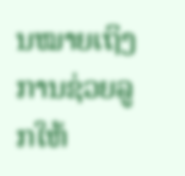ນໝາຍເຖິງການຊ່ວຍລູກໃຫ້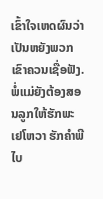ເຂົ້າໃຈເຫດຜົນວ່າເປັນຫຍັງພວກເຂົາຄວນເຊື່ອຟັງ. ພໍ່ແມ່ຍັງຕ້ອງສອນລູກໃຫ້ຮັກພະເຢໂຫວາ ຮັກຄຳພີໄບ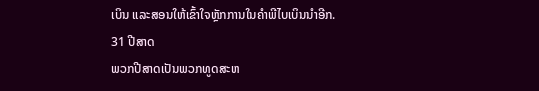ເບິນ ແລະສອນໃຫ້ເຂົ້າໃຈຫຼັກການໃນຄຳພີໄບເບິນນຳອີກ.
31 ປີສາດ
ພວກປີສາດເປັນພວກທູດສະຫ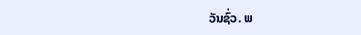ວັນຊົ່ວ. ພ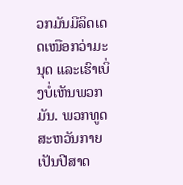ວກມັນມີລິດເດດເໜືອກວ່າມະນຸດ ແລະເຮົາເບິ່ງບໍ່ເຫັນພວກມັນ. ພວກທູດສະຫວັນກາຍເປັນປີສາດ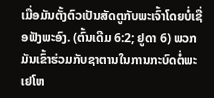ເມື່ອມັນຕັ້ງຕົວເປັນສັດຕູກັບພະເຈົ້າໂດຍບໍ່ເຊື່ອຟັງພະອົງ. (ຕົ້ນເດີມ 6:2; ຢູດາ 6) ພວກມັນເຂົ້າຮ່ວມກັບຊາຕານໃນການກະບົດຕໍ່ພະເຢໂຫ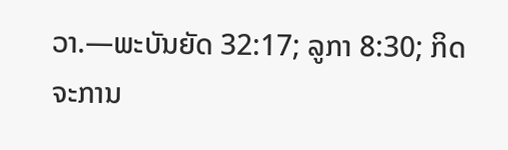ວາ.—ພະບັນຍັດ 32:17; ລູກາ 8:30; ກິດຈະການ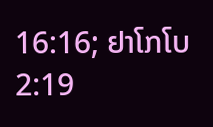16:16; ຢາໂກໂບ 2:19